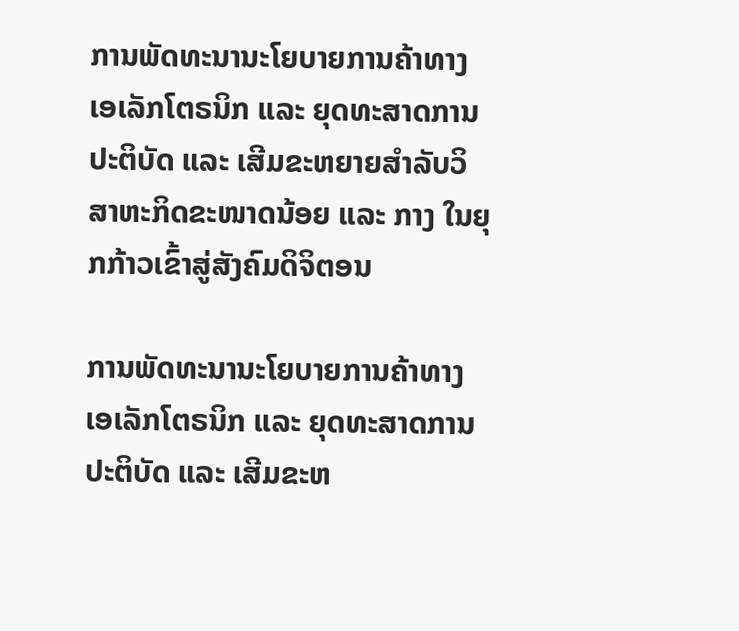ການພັດທະນານະໂຍບາຍການຄ້າທາງ ເອເລັກໂຕຣນິກ ແລະ ຍຸດທະສາດການປະຕິບັດ ແລະ ເສີມຂະຫຍາຍສຳລັບວິສາຫະກິດຂະໜາດນ້ອຍ ແລະ ກາງ ໃນຍຸກກ້າວເຂົ້າສູ່ສັງຄົມດິຈິຕອນ

ການພັດທະນານະໂຍບາຍການຄ້າທາງ ເອເລັກໂຕຣນິກ ແລະ ຍຸດທະສາດການປະຕິບັດ ແລະ ເສີມຂະຫ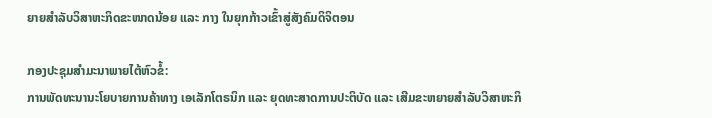ຍາຍສຳລັບວິສາຫະກິດຂະໜາດນ້ອຍ ແລະ ກາງ ໃນຍຸກກ້າວເຂົ້າສູ່ສັງຄົມດິຈິຕອນ

ກອງປະຊຸມສຳມະນາພາຍໄຕ້ຫົວຂໍ້:
ການພັດທະນານະໂຍບາຍການຄ້າທາງ ເອເລັກໂຕຣນິກ ແລະ ຍຸດທະສາດການປະຕິບັດ ແລະ ເສີມຂະຫຍາຍສຳລັບວິສາຫະກິ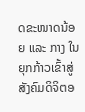ດຂະໜາດນ້ອຍ ແລະ ກາງ ໃນຍຸກກ້າວເຂົ້າສູ່ສັງຄົມດິຈິຕອ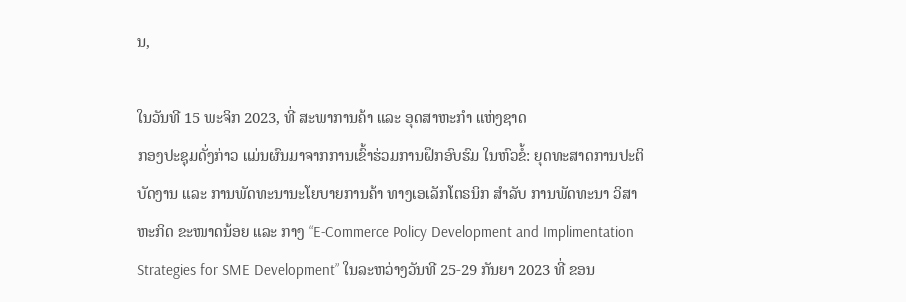ນ,

ໃນວັນທີ 15 ພະຈິກ 2023, ທີ່ ສະພາການຄ້າ ແລະ ອຸດສາຫະກຳ ແຫ່ງຊາດ
ກອງປະຊຸມດັ່ງກ່າວ ແມ່ນຜົນມາຈາກການເຂົ້າຮ່ວມການຝຶກອົບຮົມ ໃນຫົວຂໍ້: ຍຸດທະສາດການປະຕິບັດງານ ແລະ ການພັດທະນານະໂຍບາຍການຄ້າ ທາງເອເລັກໂຕຣນິກ ສຳລັບ ການພັດທະນາ ວິສາຫະກິດ ຂະໜາດນ້ອຍ ແລະ ກາງ “E-Commerce Policy Development and Implimentation Strategies for SME Development” ໃນລະຫວ່າງວັນທີ 25-29 ກັນຍາ 2023 ທີ່ ຂອນ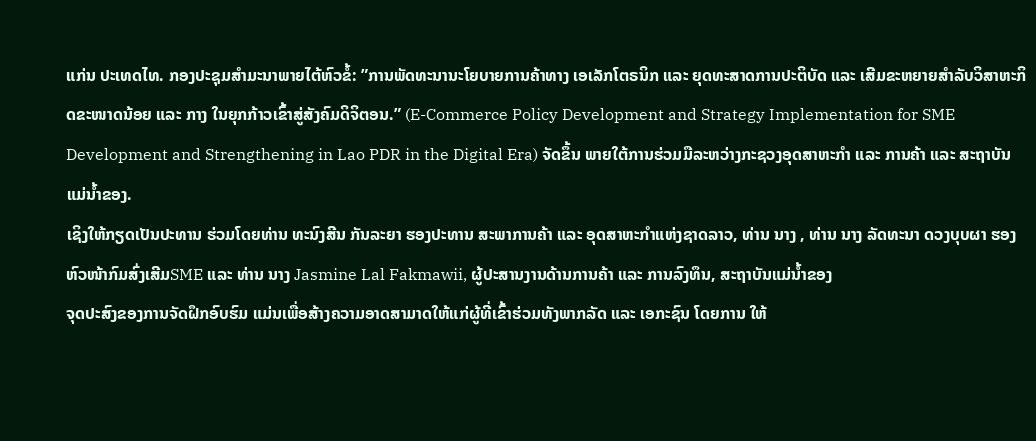ແກ່ນ ປະເທດໄທ. ກອງປະຊຸມສຳມະນາພາຍໄຕ້ຫົວຂໍ້: ”ການພັດທະນານະໂຍບາຍການຄ້າທາງ ເອເລັກໂຕຣນິກ ແລະ ຍຸດທະສາດການປະຕິບັດ ແລະ ເສີມຂະຫຍາຍສຳລັບວິສາຫະກິດຂະໜາດນ້ອຍ ແລະ ກາງ ໃນຍຸກກ້າວເຂົ້າສູ່ສັງຄົມດິຈິຕອນ.” (E-Commerce Policy Development and Strategy Implementation for SME Development and Strengthening in Lao PDR in the Digital Era) ຈັດຂຶ້ນ ພາຍໃຕ້ການຮ່ວມມືລະຫວ່າງກະຊວງອຸດສາຫະກຳ ແລະ ການຄ້າ ແລະ ສະຖາບັນແມ່ນ້ຳຂອງ.
ເຊິງໃຫ້ກຽດເປັນປະທານ ຮ່ວມໂດຍທ່ານ ທະນົງສີນ ກັນລະຍາ ຮອງປະທານ ສະພາການຄ້າ ແລະ ອຸດສາຫະກຳແຫ່ງຊາດລາວ, ທ່ານ ນາງ , ທ່ານ ນາງ ລັດທະນາ ດວງບຸບຜາ ຮອງຫົວໜ້າກົມສົ່ງເສີມSME ແລະ ທ່ານ ນາງ Jasmine Lal Fakmawii, ຜູ້ປະສານງານດ້ານການຄ້າ ແລະ ການລົງທຶນ, ສະຖາບັນແມ່ນໍ້າຂອງ
ຈຸດປະສົງຂອງການຈັດຝຶກອົບຮົມ ແມ່ນເພື່ອສ້າງຄວາມອາດສາມາດໃຫ້ແກ່ຜູ້ທີ່ເຂົ້າຮ່ວມທັງພາກລັດ ແລະ ເອກະຊົນ ໂດຍການ ໃຫ້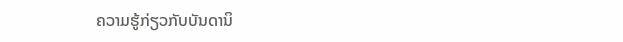ຄວາມຮູ້ກ່ຽວກັບບັນດານິ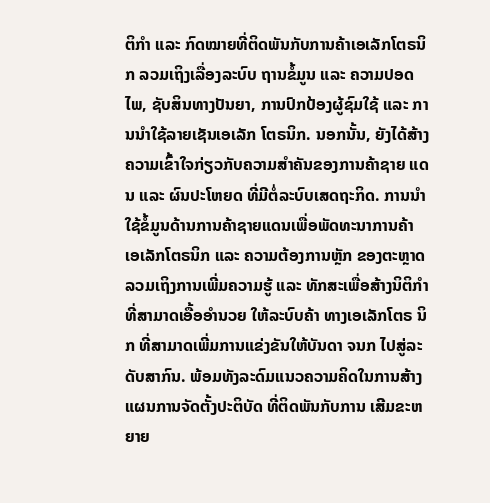ຕິກໍາ ແລະ ກົດໝາຍທີ່ຕິດພັນກັບການຄ້າເອເລັກໂຕຣນິກ ລວມເຖິງເລື່ອງລະບົບ ຖານຂໍ້ມູນ ແລະ ຄວາມປອດໄພ, ຊັບສິນທາງປັນຍາ, ການປົກປ້ອງຜູ້ຊົມໃຊ້ ແລະ ການນຳໃຊ້ລາຍເຊັນເອເລັກ ໂຕຣນິກ. ນອກນັ້ນ, ຍັງໄດ້ສ້າງຄວາມເຂົ້າໃຈກ່ຽວກັບຄວາມສຳຄັນຂອງການຄ້າຊາຍ ແດນ ແລະ ຜົນປະໂຫຍດ ທີ່ມີຕໍ່ລະບົບເສດຖະກິດ. ການນຳໃຊ້ຂໍ້ມູນດ້ານການຄ້າຊາຍແດນເພື່ອພັດທະນາການຄ້າ ເອເລັກໂຕຣນິກ ແລະ ຄວາມຕ້ອງການຫຼັກ ຂອງຕະຫຼາດ ລວມເຖິງການເພີ່ມຄວາມຮູ້ ແລະ ທັກສະເພື່ອສ້າງນິຕິກຳທີ່ສາມາດເອື້ອອຳນວຍ ໃຫ້ລະບົບຄ້າ ທາງເອເລັກໂຕຣ ນິກ ທີ່ສາມາດເພີ່ມການແຂ່ງຂັນໃຫ້ບັນດາ ຈນກ ໄປສູ່ລະດັບສາກົນ. ພ້ອມທັງລະດົມແນວຄວາມຄິດໃນການສ້າງແຜນການຈັດຕັ້ງປະຕິບັດ ທີ່ຕິດພັນກັບການ ເສີມຂະຫຍາຍ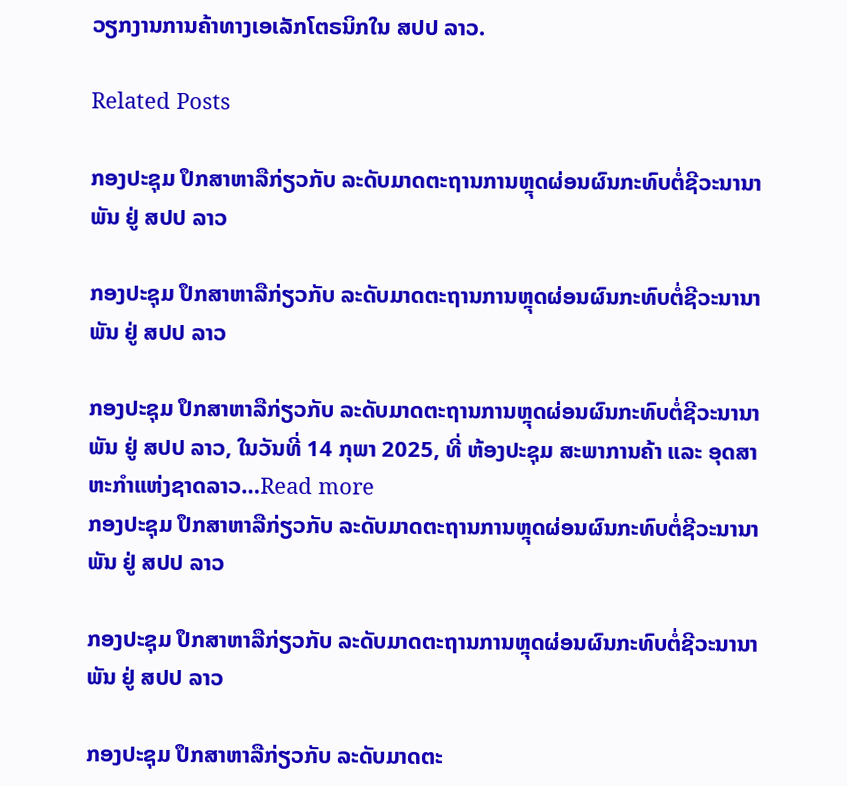ວຽກງານການຄ້າທາງເອເລັກໂຕຣນິກໃນ ສປປ ລາວ.

Related Posts

ກອງປະຊຸມ ປຶກສາຫາລືກ່ຽວກັບ ລະດັບມາດຕະຖານການຫຼຸດຜ່ອນຜົນກະທົບຕໍ່ຊີວະນານາພັນ ຢູ່ ສປປ ລາວ

ກອງປະຊຸມ ປຶກສາຫາລືກ່ຽວກັບ ລະດັບມາດຕະຖານການຫຼຸດຜ່ອນຜົນກະທົບຕໍ່ຊີວະນານາພັນ ຢູ່ ສປປ ລາວ

ກອງປະຊຸມ ປຶກສາຫາລືກ່ຽວກັບ ລະດັບມາດຕະຖານການຫຼຸດຜ່ອນຜົນກະທົບຕໍ່ຊີວະນານາພັນ ຢູ່ ສປປ ລາວ, ໃນວັນທີ່ 14 ກຸພາ 2025, ທີ່ ຫ້ອງປະຊຸມ ສະພາການຄ້າ ແລະ ອຸດສາຫະກຳແຫ່ງຊາດລາວ…Read more
ກອງປະຊຸມ ປຶກສາຫາລືກ່ຽວກັບ ລະດັບມາດຕະຖານການຫຼຸດຜ່ອນຜົນກະທົບຕໍ່ຊີວະນານາພັນ ຢູ່ ສປປ ລາວ

ກອງປະຊຸມ ປຶກສາຫາລືກ່ຽວກັບ ລະດັບມາດຕະຖານການຫຼຸດຜ່ອນຜົນກະທົບຕໍ່ຊີວະນານາພັນ ຢູ່ ສປປ ລາວ

ກອງປະຊຸມ ປຶກສາຫາລືກ່ຽວກັບ ລະດັບມາດຕະ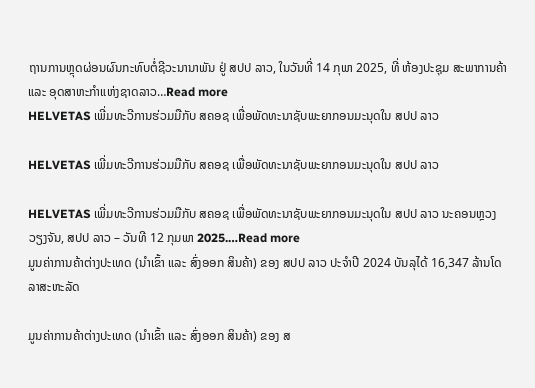ຖານການຫຼຸດຜ່ອນຜົນກະທົບຕໍ່ຊີວະນານາພັນ ຢູ່ ສປປ ລາວ, ໃນວັນທີ່ 14 ກຸພາ 2025, ທີ່ ຫ້ອງປະຊຸມ ສະພາການຄ້າ ແລະ ອຸດສາຫະກຳແຫ່ງຊາດລາວ…Read more
HELVETAS ເພີ່ມທະວີການຮ່ວມມືກັບ ສຄອຊ ເພື່ອພັດທະນາຊັບພະຍາກອນມະນຸດໃນ ສປປ ລາວ

HELVETAS ເພີ່ມທະວີການຮ່ວມມືກັບ ສຄອຊ ເພື່ອພັດທະນາຊັບພະຍາກອນມະນຸດໃນ ສປປ ລາວ

HELVETAS ເພີ່ມທະວີການຮ່ວມມືກັບ ສຄອຊ ເພື່ອພັດທະນາຊັບພະຍາກອນມະນຸດໃນ ສປປ ລາວ ນະຄອນຫຼວງ ວຽງຈັນ, ສປປ ລາວ – ວັນທີ 12 ກຸມພາ 2025.…Read more
ມູນຄ່າການຄ້າຕ່າງປະເທດ (ນໍາເຂົ້າ ແລະ ສົ່ງອອກ ສິນຄ້າ) ຂອງ ສປປ ລາວ ປະຈໍາປີ 2024 ບັນລຸໄດ້ 16,347 ລ້ານໂດລາສະຫະລັດ

ມູນຄ່າການຄ້າຕ່າງປະເທດ (ນໍາເຂົ້າ ແລະ ສົ່ງອອກ ສິນຄ້າ) ຂອງ ສ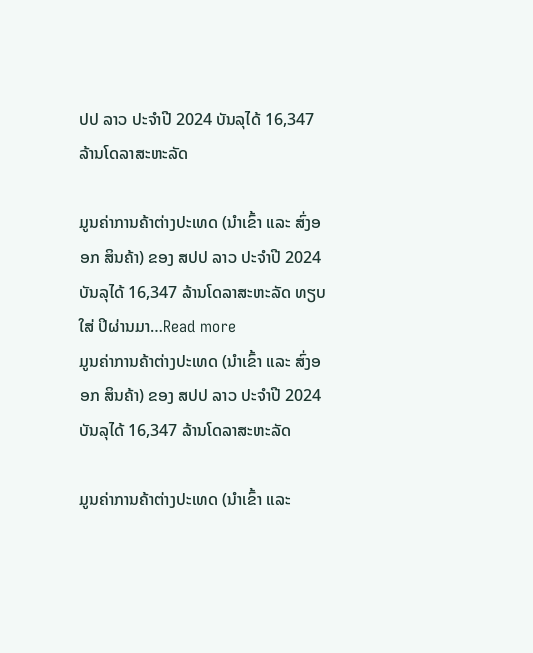ປປ ລາວ ປະຈໍາປີ 2024 ບັນລຸໄດ້ 16,347 ລ້ານໂດລາສະຫະລັດ

ມູນຄ່າການຄ້າຕ່າງປະເທດ (ນໍາເຂົ້າ ແລະ ສົ່ງອອກ ສິນຄ້າ) ຂອງ ສປປ ລາວ ປະຈໍາປີ 2024 ບັນລຸໄດ້ 16,347 ລ້ານໂດລາສະຫະລັດ ທຽບໃສ່ ປິຜ່ານມາ…Read more
ມູນຄ່າການຄ້າຕ່າງປະເທດ (ນໍາເຂົ້າ ແລະ ສົ່ງອອກ ສິນຄ້າ) ຂອງ ສປປ ລາວ ປະຈໍາປີ 2024 ບັນລຸໄດ້ 16,347 ລ້ານໂດລາສະຫະລັດ

ມູນຄ່າການຄ້າຕ່າງປະເທດ (ນໍາເຂົ້າ ແລະ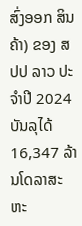ສົ່ງອອກ ສິນຄ້າ) ຂອງ ສປປ ລາວ ປະຈໍາປີ 2024 ບັນລຸໄດ້ 16,347 ລ້ານໂດລາສະຫະ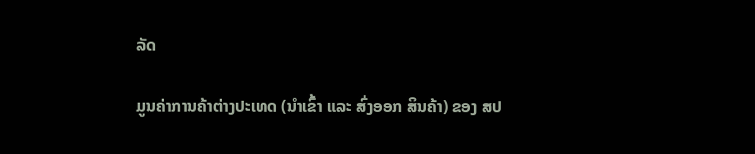ລັດ

ມູນຄ່າການຄ້າຕ່າງປະເທດ (ນໍາເຂົ້າ ແລະ ສົ່ງອອກ ສິນຄ້າ) ຂອງ ສປ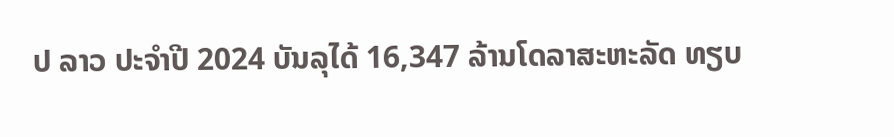ປ ລາວ ປະຈໍາປີ 2024 ບັນລຸໄດ້ 16,347 ລ້ານໂດລາສະຫະລັດ ທຽບ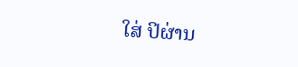ໃສ່ ປິຜ່ານ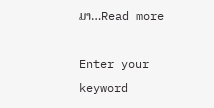ມາ…Read more

Enter your keyword